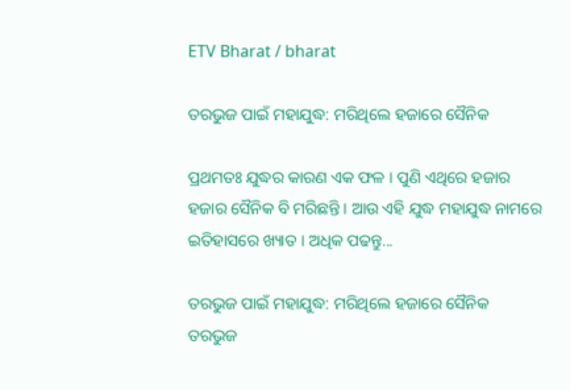ETV Bharat / bharat

ତରଭୁଜ ପାଇଁ ମହାଯୁଦ୍ଧ: ମରିଥିଲେ ହଜାରେ ସୈନିକ

ପ୍ରଥମତଃ ଯୁଦ୍ଧର କାରଣ ଏକ ଫଳ । ପୁଣି ଏଥିରେ ହଜାର ହଜାର ସୈନିକ ବି ମରିଛନ୍ତି । ଆଉ ଏହି ଯୁଦ୍ଧ ମହାଯୁଦ୍ଧ ନାମରେ ଇତିହାସରେ ଖ୍ୟାତ । ଅଧିକ ପଢନ୍ତୁ...

ତରଭୁଜ ପାଇଁ ମହାଯୁଦ୍ଧ: ମରିଥିଲେ ହଜାରେ ସୈନିକ
ତରଭୁଜ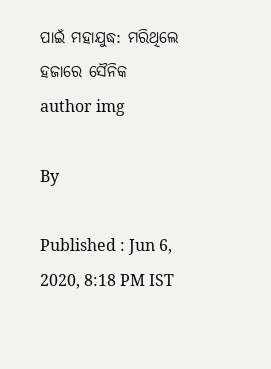ପାଇଁ ମହାଯୁଦ୍ଧ: ମରିଥିଲେ ହଜାରେ ସୈନିକ
author img

By

Published : Jun 6, 2020, 8:18 PM IST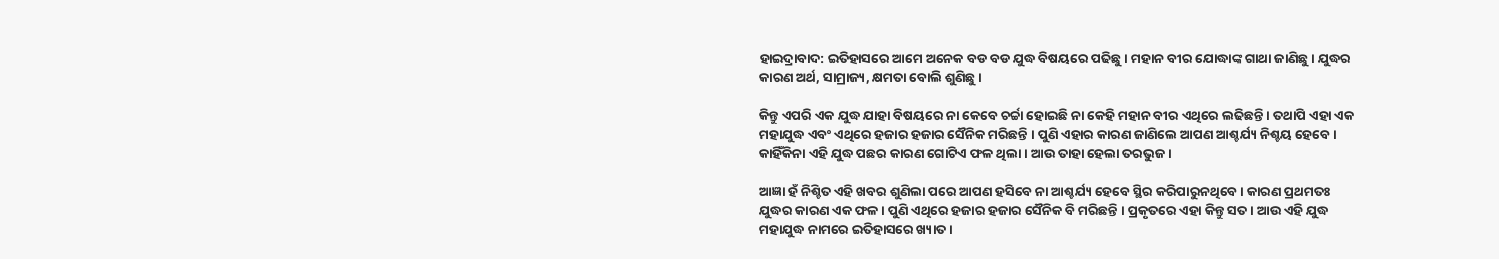ହାଇଦ୍ରାବାଦ: ଇତିହାସରେ ଆମେ ଅନେକ ବଡ ବଡ ଯୁଦ୍ଧ ବିଷୟରେ ପଢିଛୁ । ମହାନ ବୀର ଯୋଦ୍ଧାଙ୍କ ଗାଥା ଜାଣିଛୁ । ଯୁଦ୍ଧର କାରଣ ଅର୍ଥ, ସାମ୍ରାଜ୍ୟ, କ୍ଷମତା ବୋଲି ଶୁଣିଛୁ ।

କିନ୍ତୁ ଏପରି ଏକ ଯୁଦ୍ଧ ଯାହା ବିଷୟରେ ନା କେବେ ଚର୍ଚ୍ଚା ହୋଇଛି ନା କେହି ମହାନ ବୀର ଏଥିରେ ଲଢିଛନ୍ତି । ତଥାପି ଏହା ଏକ ମହାଯୁଦ୍ଧ ଏବଂ ଏଥିରେ ହଜାର ହଜାର ସୈନିକ ମରିଛନ୍ତି । ପୁଣି ଏହାର କାରଣ ଜାଣିଲେ ଆପଣ ଆଶ୍ଚର୍ଯ୍ୟ ନିଶ୍ଚୟ ହେବେ । କାହିଁକିନା ଏହି ଯୁଦ୍ଧ ପଛର କାରଣ ଗୋଟିଏ ଫଳ ଥିଲା । ଆଉ ତାହା ହେଲା ତରଭୁଜ ।

ଆଜ୍ଞା ହଁ ନିଶ୍ଚିତ ଏହି ଖବର ଶୁଣିଲା ପରେ ଆପଣ ହସିବେ ନା ଆଶ୍ଚର୍ଯ୍ୟ ହେବେ ସ୍ଥିର କରିପାରୁନଥିବେ । କାରଣ ପ୍ରଥମତଃ ଯୁଦ୍ଧର କାରଣ ଏକ ଫଳ । ପୁଣି ଏଥିରେ ହଜାର ହଜାର ସୈନିକ ବି ମରିଛନ୍ତି । ପ୍ରକୃତରେ ଏହା କିନ୍ତୁ ସତ । ଆଉ ଏହି ଯୁଦ୍ଧ ମହାଯୁଦ୍ଧ ନାମରେ ଇତିହାସରେ ଖ୍ୟାତ ।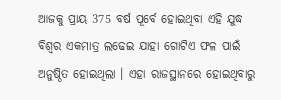ଆଜକୁ ପ୍ରାୟ 375 ବର୍ଷ ପୂର୍ବେ ହୋଇଥିବା ଏହି ଯୁଦ୍ଧ ବିଶ୍ବର ଏକମାତ୍ର ଲଢେଇ ଯାହା ଗୋଟିଏ ଫଳ ପାଇଁ ଅନୁଷ୍ଠିତ ହୋଇଥିଲା । ଏହା ରାଜସ୍ଥାନରେ ହୋଇଥିବାରୁ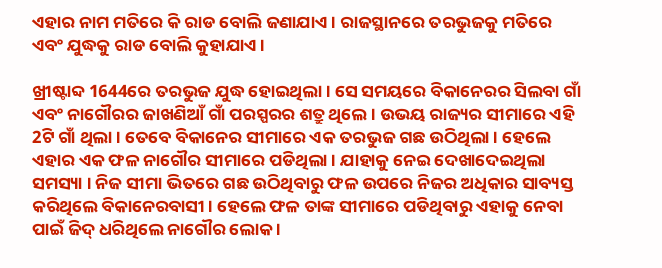ଏହାର ନାମ ମତିରେ କି ରାଡ ବୋଲି ଜଣାଯାଏ । ରାଜସ୍ଥାନରେ ତରଭୁଜକୁ ମତିରେ ଏବଂ ଯୁଦ୍ଧକୁ ରାଡ ବୋଲି କୁହାଯାଏ ।

ଖ୍ରୀଷ୍ଟାବ୍ଦ 1644ରେ ତରଭୁଜ ଯୁଦ୍ଧ ହୋଇଥିଲା । ସେ ସମୟରେ ବିକାନେରର ସିଲବା ଗାଁ ଏବଂ ନାଗୌରର ଜାଖଣିଆଁ ଗାଁ ପରସ୍ପରର ଶତ୍ରୁ ଥିଲେ । ଉଭୟ ରାଜ୍ୟର ସୀମାରେ ଏହି 2ଟି ଗାଁ ଥିଲା । ତେବେ ବିକାନେର ସୀମାରେ ଏକ ତରଭୁଜ ଗଛ ଉଠିଥିଲା । ହେଲେ ଏହାର ଏକ ଫଳ ନାଗୌର ସୀମାରେ ପଡିଥିଲା । ଯାହାକୁ ନେଇ ଦେଖାଦେଇଥିଲା ସମସ୍ୟା । ନିଜ ସୀମା ଭିତରେ ଗଛ ଉଠିଥିବାରୁ ଫଳ ଉପରେ ନିଜର ଅଧିକାର ସାବ୍ୟସ୍ତ କରିଥିଲେ ବିକାନେରବାସୀ । ହେଲେ ଫଳ ତାଙ୍କ ସୀମାରେ ପଡିଥିବାରୁ ଏହାକୁ ନେବା ପାଇଁ ଜିଦ୍ ଧରିଥିଲେ ନାଗୌର ଲୋକ ।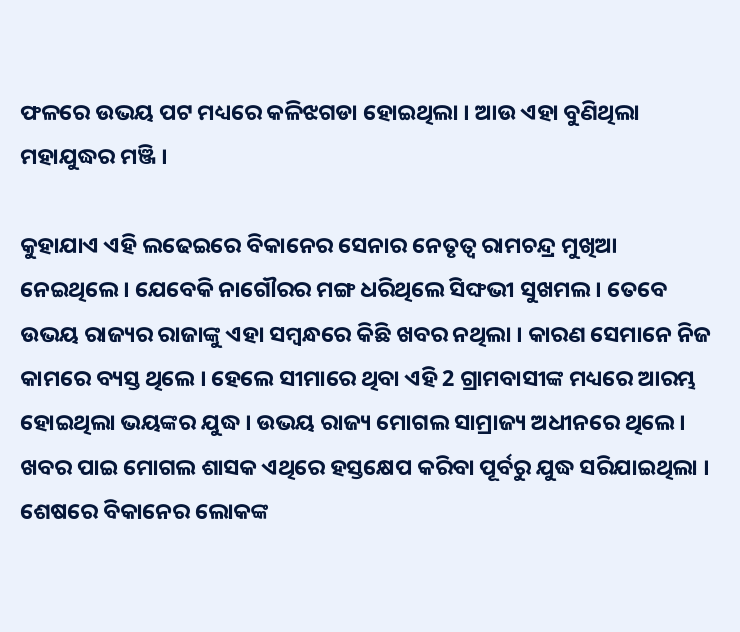ଫଳରେ ଉଭୟ ପଟ ମଧ୍ୟରେ କଳିଝଗଡା ହୋଇଥିଲା । ଆଉ ଏହା ବୁଣିଥିଲା ମହାଯୁଦ୍ଧର ମଞ୍ଜି ।

କୁହାଯାଏ ଏହି ଲଢେଇରେ ବିକାନେର ସେନାର ନେତୃତ୍ବ ରାମଚନ୍ଦ୍ର ମୁଖିଆ ନେଇଥିଲେ । ଯେବେକି ନାଗୌରର ମଙ୍ଗ ଧରିଥିଲେ ସିଙ୍ଘଭୀ ସୁଖମଲ । ତେବେ ଉଭୟ ରାଜ୍ୟର ରାଜାଙ୍କୁ ଏହା ସମ୍ବନ୍ଧରେ କିଛି ଖବର ନଥିଲା । କାରଣ ସେମାନେ ନିଜ କାମରେ ବ୍ୟସ୍ତ ଥିଲେ । ହେଲେ ସୀମାରେ ଥିବା ଏହି 2 ଗ୍ରାମବାସୀଙ୍କ ମଧ୍ୟରେ ଆରମ୍ଭ ହୋଇଥିଲା ଭୟଙ୍କର ଯୁଦ୍ଧ । ଉଭୟ ରାଜ୍ୟ ମୋଗଲ ସାମ୍ରାଜ୍ୟ ଅଧୀନରେ ଥିଲେ । ଖବର ପାଇ ମୋଗଲ ଶାସକ ଏଥିରେ ହସ୍ତକ୍ଷେପ କରିବା ପୂର୍ବରୁ ଯୁଦ୍ଧ ସରିଯାଇଥିଲା । ଶେଷରେ ବିକାନେର ଲୋକଙ୍କ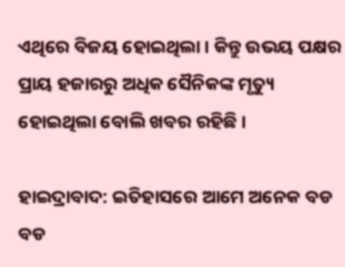ଏଥିରେ ବିଜୟ ହୋଇଥିଲା । କିନ୍ତୁ ଉଭୟ ପକ୍ଷର ପ୍ରାୟ ହଜାରରୁ ଅଧିକ ସୈନିକଙ୍କ ମୃତ୍ୟୁ ହୋଇଥିଲା ବୋଲି ଖବର ରହିଛି ।

ହାଇଦ୍ରାବାଦ: ଇତିହାସରେ ଆମେ ଅନେକ ବଡ ବଡ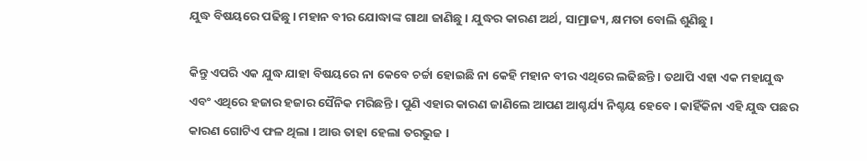ଯୁଦ୍ଧ ବିଷୟରେ ପଢିଛୁ । ମହାନ ବୀର ଯୋଦ୍ଧାଙ୍କ ଗାଥା ଜାଣିଛୁ । ଯୁଦ୍ଧର କାରଣ ଅର୍ଥ, ସାମ୍ରାଜ୍ୟ, କ୍ଷମତା ବୋଲି ଶୁଣିଛୁ ।

କିନ୍ତୁ ଏପରି ଏକ ଯୁଦ୍ଧ ଯାହା ବିଷୟରେ ନା କେବେ ଚର୍ଚ୍ଚା ହୋଇଛି ନା କେହି ମହାନ ବୀର ଏଥିରେ ଲଢିଛନ୍ତି । ତଥାପି ଏହା ଏକ ମହାଯୁଦ୍ଧ ଏବଂ ଏଥିରେ ହଜାର ହଜାର ସୈନିକ ମରିଛନ୍ତି । ପୁଣି ଏହାର କାରଣ ଜାଣିଲେ ଆପଣ ଆଶ୍ଚର୍ଯ୍ୟ ନିଶ୍ଚୟ ହେବେ । କାହିଁକିନା ଏହି ଯୁଦ୍ଧ ପଛର କାରଣ ଗୋଟିଏ ଫଳ ଥିଲା । ଆଉ ତାହା ହେଲା ତରଭୁଜ ।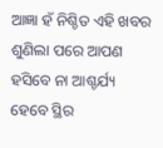ଆଜ୍ଞା ହଁ ନିଶ୍ଚିତ ଏହି ଖବର ଶୁଣିଲା ପରେ ଆପଣ ହସିବେ ନା ଆଶ୍ଚର୍ଯ୍ୟ ହେବେ ସ୍ଥିର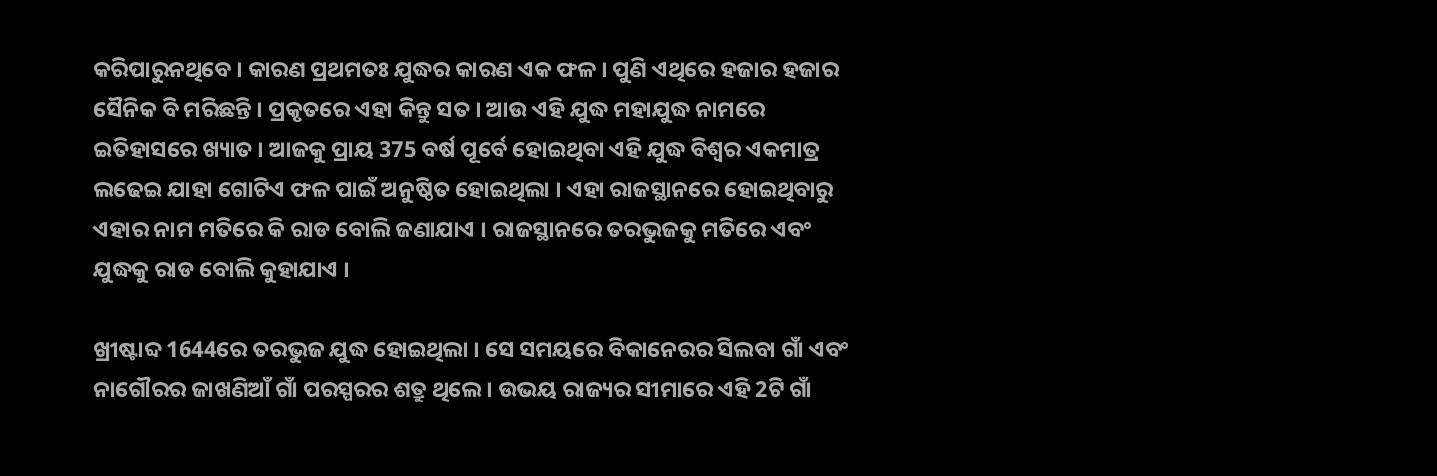କରିପାରୁନଥିବେ । କାରଣ ପ୍ରଥମତଃ ଯୁଦ୍ଧର କାରଣ ଏକ ଫଳ । ପୁଣି ଏଥିରେ ହଜାର ହଜାର ସୈନିକ ବି ମରିଛନ୍ତି । ପ୍ରକୃତରେ ଏହା କିନ୍ତୁ ସତ । ଆଉ ଏହି ଯୁଦ୍ଧ ମହାଯୁଦ୍ଧ ନାମରେ ଇତିହାସରେ ଖ୍ୟାତ । ଆଜକୁ ପ୍ରାୟ 375 ବର୍ଷ ପୂର୍ବେ ହୋଇଥିବା ଏହି ଯୁଦ୍ଧ ବିଶ୍ବର ଏକମାତ୍ର ଲଢେଇ ଯାହା ଗୋଟିଏ ଫଳ ପାଇଁ ଅନୁଷ୍ଠିତ ହୋଇଥିଲା । ଏହା ରାଜସ୍ଥାନରେ ହୋଇଥିବାରୁ ଏହାର ନାମ ମତିରେ କି ରାଡ ବୋଲି ଜଣାଯାଏ । ରାଜସ୍ଥାନରେ ତରଭୁଜକୁ ମତିରେ ଏବଂ ଯୁଦ୍ଧକୁ ରାଡ ବୋଲି କୁହାଯାଏ ।

ଖ୍ରୀଷ୍ଟାବ୍ଦ 1644ରେ ତରଭୁଜ ଯୁଦ୍ଧ ହୋଇଥିଲା । ସେ ସମୟରେ ବିକାନେରର ସିଲବା ଗାଁ ଏବଂ ନାଗୌରର ଜାଖଣିଆଁ ଗାଁ ପରସ୍ପରର ଶତ୍ରୁ ଥିଲେ । ଉଭୟ ରାଜ୍ୟର ସୀମାରେ ଏହି 2ଟି ଗାଁ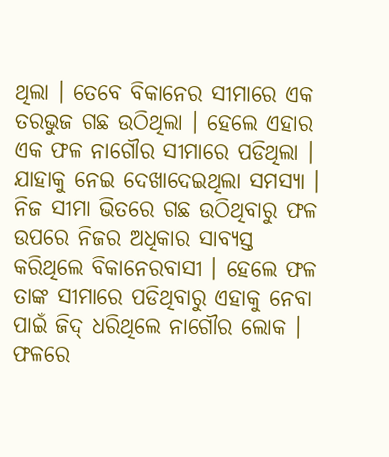ଥିଲା । ତେବେ ବିକାନେର ସୀମାରେ ଏକ ତରଭୁଜ ଗଛ ଉଠିଥିଲା । ହେଲେ ଏହାର ଏକ ଫଳ ନାଗୌର ସୀମାରେ ପଡିଥିଲା । ଯାହାକୁ ନେଇ ଦେଖାଦେଇଥିଲା ସମସ୍ୟା । ନିଜ ସୀମା ଭିତରେ ଗଛ ଉଠିଥିବାରୁ ଫଳ ଉପରେ ନିଜର ଅଧିକାର ସାବ୍ୟସ୍ତ କରିଥିଲେ ବିକାନେରବାସୀ । ହେଲେ ଫଳ ତାଙ୍କ ସୀମାରେ ପଡିଥିବାରୁ ଏହାକୁ ନେବା ପାଇଁ ଜିଦ୍ ଧରିଥିଲେ ନାଗୌର ଲୋକ । ଫଳରେ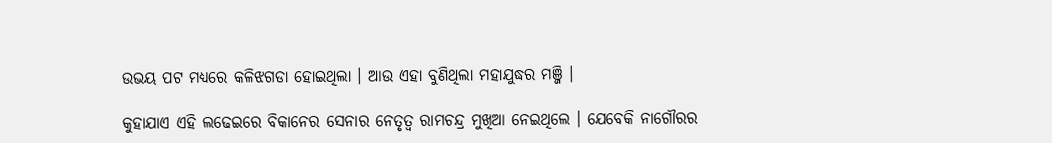ଉଭୟ ପଟ ମଧ୍ୟରେ କଳିଝଗଡା ହୋଇଥିଲା । ଆଉ ଏହା ବୁଣିଥିଲା ମହାଯୁଦ୍ଧର ମଞ୍ଜି ।

କୁହାଯାଏ ଏହି ଲଢେଇରେ ବିକାନେର ସେନାର ନେତୃତ୍ବ ରାମଚନ୍ଦ୍ର ମୁଖିଆ ନେଇଥିଲେ । ଯେବେକି ନାଗୌରର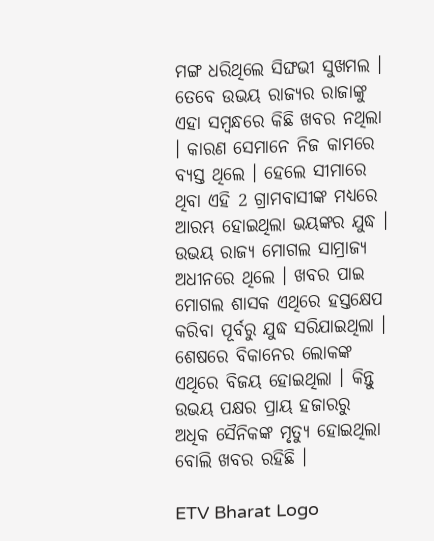ମଙ୍ଗ ଧରିଥିଲେ ସିଙ୍ଘଭୀ ସୁଖମଲ । ତେବେ ଉଭୟ ରାଜ୍ୟର ରାଜାଙ୍କୁ ଏହା ସମ୍ବନ୍ଧରେ କିଛି ଖବର ନଥିଲା । କାରଣ ସେମାନେ ନିଜ କାମରେ ବ୍ୟସ୍ତ ଥିଲେ । ହେଲେ ସୀମାରେ ଥିବା ଏହି 2 ଗ୍ରାମବାସୀଙ୍କ ମଧ୍ୟରେ ଆରମ୍ଭ ହୋଇଥିଲା ଭୟଙ୍କର ଯୁଦ୍ଧ । ଉଭୟ ରାଜ୍ୟ ମୋଗଲ ସାମ୍ରାଜ୍ୟ ଅଧୀନରେ ଥିଲେ । ଖବର ପାଇ ମୋଗଲ ଶାସକ ଏଥିରେ ହସ୍ତକ୍ଷେପ କରିବା ପୂର୍ବରୁ ଯୁଦ୍ଧ ସରିଯାଇଥିଲା । ଶେଷରେ ବିକାନେର ଲୋକଙ୍କ ଏଥିରେ ବିଜୟ ହୋଇଥିଲା । କିନ୍ତୁ ଉଭୟ ପକ୍ଷର ପ୍ରାୟ ହଜାରରୁ ଅଧିକ ସୈନିକଙ୍କ ମୃତ୍ୟୁ ହୋଇଥିଲା ବୋଲି ଖବର ରହିଛି ।

ETV Bharat Logo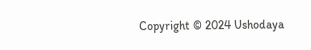Copyright © 2024 Ushodaya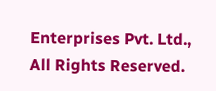Enterprises Pvt. Ltd., All Rights Reserved.